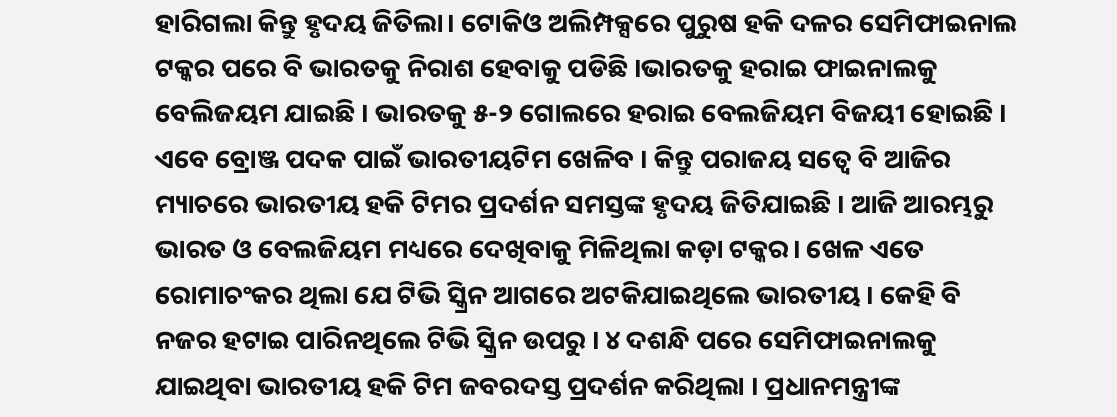ହାରିଗଲା କିନ୍ତୁ ହୃଦୟ ଜିତିଲା। ଟୋକିଓ ଅଲିମ୍ପକ୍ସରେ ପୁରୁଷ ହକି ଦଳର ସେମିଫାଇନାଲ ଟକ୍କର ପରେ ବି ଭାରତକୁ ନିରାଶ ହେବାକୁ ପଡିଛି ।ଭାରତକୁ ହରାଇ ଫାଇନାଲକୁ ବେଲିଜୟମ ଯାଇଛି । ଭାରତକୁ ୫-୨ ଗୋଲରେ ହରାଇ ବେଲଜିୟମ ବିଜୟୀ ହୋଇଛି । ଏବେ ବ୍ରୋଞ୍ଜ ପଦକ ପାଇଁ ଭାରତୀୟଟିମ ଖେଳିବ । କିନ୍ତୁ ପରାଜୟ ସତ୍ୱେ ବି ଆଜିର ମ୍ୟାଚରେ ଭାରତୀୟ ହକି ଟିମର ପ୍ରଦର୍ଶନ ସମସ୍ତଙ୍କ ହୃଦୟ ଜିତିଯାଇଛି । ଆଜି ଆରମ୍ଭରୁ ଭାରତ ଓ ବେଲଜିୟମ ମଧ୍ୟରେ ଦେଖିବାକୁ ମିଳିଥିଲା କଡ଼ା ଟକ୍କର। ଖେଳ ଏତେ ରୋମାଚଂକର ଥିଲା ଯେ ଟିଭି ସ୍କ୍ରିନ ଆଗରେ ଅଟକିଯାଇଥିଲେ ଭାରତୀୟ । କେହି ବି ନଜର ହଟାଇ ପାରିନଥିଲେ ଟିଭି ସ୍କ୍ରିନ ଉପରୁ । ୪ ଦଶନ୍ଧି ପରେ ସେମିଫାଇନାଲକୁ ଯାଇଥିବା ଭାରତୀୟ ହକି ଟିମ ଜବରଦସ୍ତ ପ୍ରଦର୍ଶନ କରିଥିଲା । ପ୍ରଧାନମନ୍ତ୍ରୀଙ୍କ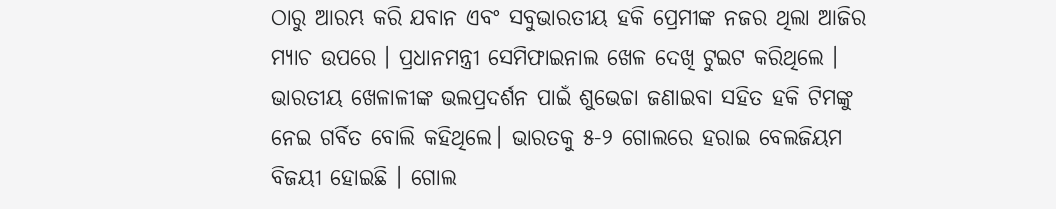ଠାରୁ ଆରମ୍ଭ କରି ଯବାନ ଏବଂ ସବୁଭାରତୀୟ ହକି ପ୍ରେମୀଙ୍କ ନଜର ଥିଲା ଆଜିର ମ୍ୟାଚ ଉପରେ । ପ୍ରଧାନମନ୍ତ୍ରୀ ସେମିଫାଇନାଲ ଖେଳ ଦେଖି ଟୁଇଟ କରିଥିଲେ । ଭାରତୀୟ ଖେଳାଳୀଙ୍କ ଭଲପ୍ରଦର୍ଶନ ପାଇଁ ଶୁଭେଚ୍ଚା ଜଣାଇବା ସହିତ ହକି ଟିମଙ୍କୁ ନେଇ ଗର୍ବିତ ବୋଲି କହିଥିଲେ। ଭାରତକୁ ୫-୨ ଗୋଲରେ ହରାଇ ବେଲଜିୟମ ବିଜୟୀ ହୋଇଛି । ଗୋଲ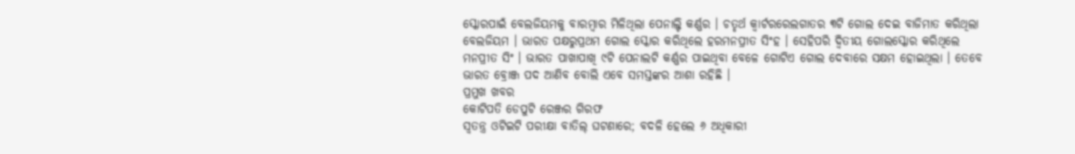ସ୍କୋରପାଇଁ ବେଲଜିୟମକୁ ବାରମ୍ବାର ମିଳିଥିଲା ପେନାଲ୍ଟି କର୍ଣ୍ଣର । ଚତୃର୍ଥ କ୍ୱାର୍ଟରରେଲଗାତର ୩ଟି ଗୋଲ ଦେଇ ବାଜିମାତ କରିଥିଲା ବେଲଜିୟମ । ଭାରତ ପକ୍ଷରୁପ୍ରଥମ ଗୋଲ ସ୍କୋର କରିଥିଲେ ହରମନପ୍ରୀତ ସିଂହ । ସେହିପରି ଦ୍ୱିତୀୟ ଗୋଲସ୍କୋର କରିଥିଲେ ମନପ୍ରୀତ ସିଂ । ଭାରତ ପାଖାପାଖି ୯ଟି ପେନାଲଟି କର୍ଣ୍ଣର ପାଇଥିବା ବେଳେ ଗୋଟିଏ ଗୋଲ ଦେବାରେ ସକ୍ଷମ ହୋଇଥିଲା । ତେବେ ଭାରତ ବ୍ରୋଞ୍ଜ ପଦ ଆଣିବ ବୋଲି ଏବେ ସମସ୍ତଙ୍କର ଆଶା ରହିଛି ।
ପ୍ରମୁଖ ଖବର
କୋଟିପତି ଡେପୁଟି ରେଞ୍ଜର ଗିରଫ
ସ୍ୱତନ୍ତ୍ର ଓଟିଇଟି ପରୀକ୍ଷା ବାତିଲ୍ ଘଟଣାରେ; ବଦଳି ହେଲେ ୬ ଅଧିକାରୀ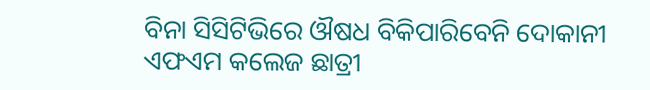ବିନା ସିସିଟିଭିରେ ଔଷଧ ବିକିପାରିବେନି ଦୋକାନୀ
ଏଫଏମ କଲେଜ ଛାତ୍ରୀ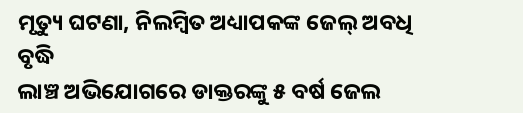ମୃତ୍ୟୁ ଘଟଣା, ନିଲମ୍ବିତ ଅଧ୍ୟାପକଙ୍କ ଜେଲ୍ ଅବଧି ବୃଦ୍ଧି
ଲାଞ୍ଚ ଅଭିଯୋଗରେ ଡାକ୍ତରଙ୍କୁ ୫ ବର୍ଷ ଜେଲ